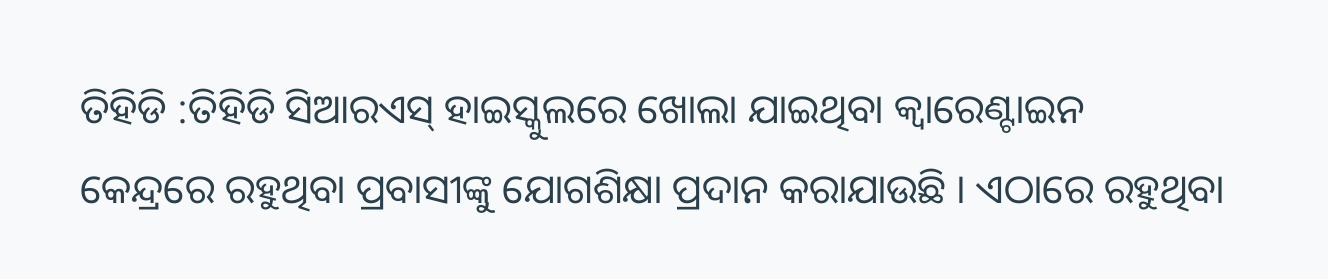ତିହିଡି :ତିହିଡି ସିଆରଏସ୍ ହାଇସ୍କୁଲରେ ଖୋଲା ଯାଇଥିବା କ୍ୱାରେଣ୍ଟାଇନ କେନ୍ଦ୍ରରେ ରହୁଥିବା ପ୍ରବାସୀଙ୍କୁ ଯୋଗଶିକ୍ଷା ପ୍ରଦାନ କରାଯାଉଛି । ଏଠାରେ ରହୁଥିବା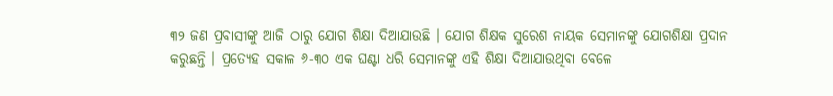୩୨ ଜଣ ପ୍ରବାସୀଙ୍କୁ ଆଜି ଠାରୁ ଯୋଗ ଶିକ୍ଷା ଦିଆଯାଉଛି । ଯୋଗ ଶିକ୍ଷକ ସୁରେଶ ନାୟକ ସେମାନଙ୍କୁ ଯୋଗଶିକ୍ଷା ପ୍ରଦାନ କରୁଛନ୍ତି । ପ୍ରତ୍ୟେହ ସକାଳ ୬-୩୦ ଏକ ଘଣ୍ଟା ଧରି ସେମାନଙ୍କୁ ଏହି ଶିକ୍ଷା ଦିଆଯାଉଥିବା ବେଳେ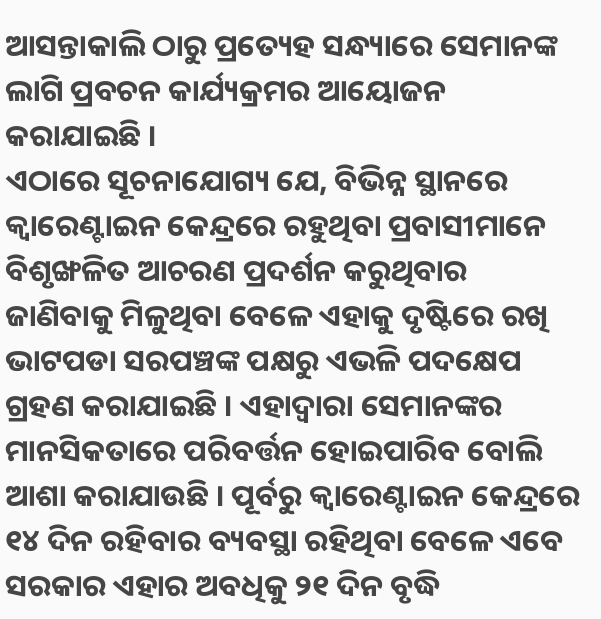ଆସନ୍ତାକାଲି ଠାରୁ ପ୍ରତ୍ୟେହ ସନ୍ଧ୍ୟାରେ ସେମାନଙ୍କ ଲାଗି ପ୍ରବଚନ କାର୍ଯ୍ୟକ୍ରମର ଆୟୋଜନ କରାଯାଇଛି ।
ଏଠାରେ ସୂଚନାଯୋଗ୍ୟ ଯେ, ବିଭିନ୍ନ ସ୍ଥାନରେ କ୍ୱାରେଣ୍ଟାଇନ କେନ୍ଦ୍ରରେ ରହୁଥିବା ପ୍ରବାସୀମାନେ ବିଶୃଙ୍ଖଳିତ ଆଚରଣ ପ୍ରଦର୍ଶନ କରୁଥିବାର ଜାଣିବାକୁ ମିଳୁଥିବା ବେଳେ ଏହାକୁ ଦୃଷ୍ଟିରେ ରଖି ଭାଟପଡା ସରପଞ୍ଚଙ୍କ ପକ୍ଷରୁ ଏଭଳି ପଦକ୍ଷେପ ଗ୍ରହଣ କରାଯାଇଛି । ଏହାଦ୍ୱାରା ସେମାନଙ୍କର ମାନସିକତାରେ ପରିବର୍ତ୍ତନ ହୋଇପାରିବ ବୋଲି ଆଶା କରାଯାଉଛି । ପୂର୍ବରୁ କ୍ୱାରେଣ୍ଟାଇନ କେନ୍ଦ୍ରରେ ୧୪ ଦିନ ରହିବାର ବ୍ୟବସ୍ଥା ରହିଥିବା ବେଳେ ଏବେ ସରକାର ଏହାର ଅବଧିକୁ ୨୧ ଦିନ ବୃଦ୍ଧି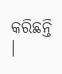କରିଛନ୍ତି ।